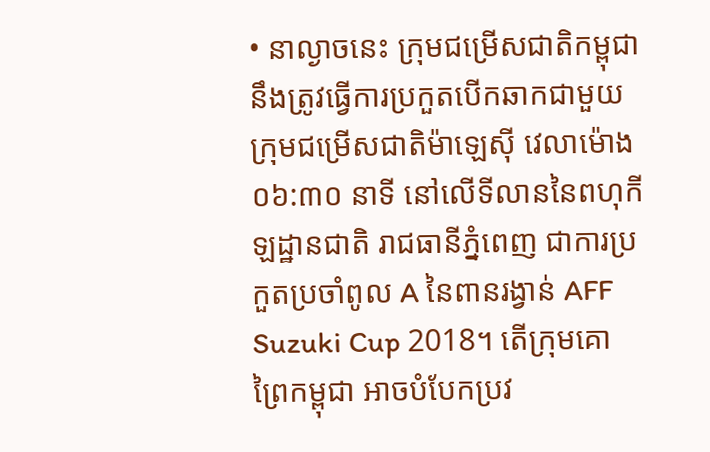• នាល្ងាចនេះ ក្រុមជម្រើសជាតិកម្ពុជា នឹងត្រូវធ្វើការប្រកួតបើកឆាកជាមួយ ក្រុមជម្រើសជាតិម៉ាឡេសុី វេលាម៉ោង ០៦:៣០ នាទី នៅលើទីលាននៃពហុកីឡដ្ឋានជាតិ រាជធានីភ្នំពេញ ជាការប្រកួតប្រចាំពូល A នៃពានរង្វាន់ AFF Suzuki Cup 2018។ តើក្រុមគោព្រៃកម្ពុជា អាចបំបែកប្រវ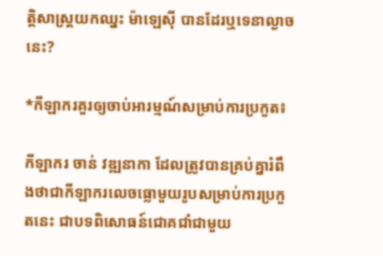ត្តិសាស្ត្រយកឈ្នះ ម៉ាឡេសុី បានដែរឬទេនាល្ងាចនេះ?

*កីឡាករគួរឲ្យចាប់អារម្មណ៍សម្រាប់ការប្រកួត៖

កីឡាករ ចាន់ វឌ្ឍនាកា ដែលត្រូវបានគ្រប់គ្នារំពឹងថាជាកីឡាករលេចធ្លោមួយរូបសម្រាប់ការប្រកួតនេះ ជាបទពិសោធន៍ជោគជាំជាមួយ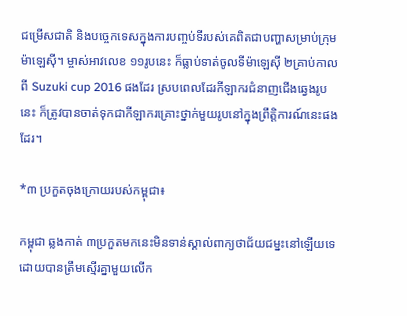ជម្រើសជាតិ និងបច្ចេកទេសក្នុងការបញ្ចប់ទីរបស់គេពិតជាបញ្ហាសម្រាប់ក្រុមម៉ាឡេសុី។ ម្ចាស់អាវលេខ ១១រូបនេះ ក៏ធ្លាប់ទាត់ចូលទីម៉ាឡេសុី ២គ្រាប់កាលពី Suzuki cup 2016 ផងដែរ ស្របពេលដែរកីឡាករជំនាញជើងឆ្វេងរូបនេះ ក៏ត្រូវបានចាត់ទុកជាកីឡាករគ្រោះថ្នាក់មួយរូបនៅក្នុងព្រឹត្តិការណ៍នេះផងដែរ។

*៣ ប្រកួតចុងក្រោយរបស់កម្ពុជា៖

កម្ពុជា ឆ្លងកាត់ ៣ប្រកួតមកនេះមិនទាន់ស្គាល់ពាក្យថាជ័យជម្នះនៅឡើយទេ ដោយបានត្រឹមស្មើរគ្នាមួយលើក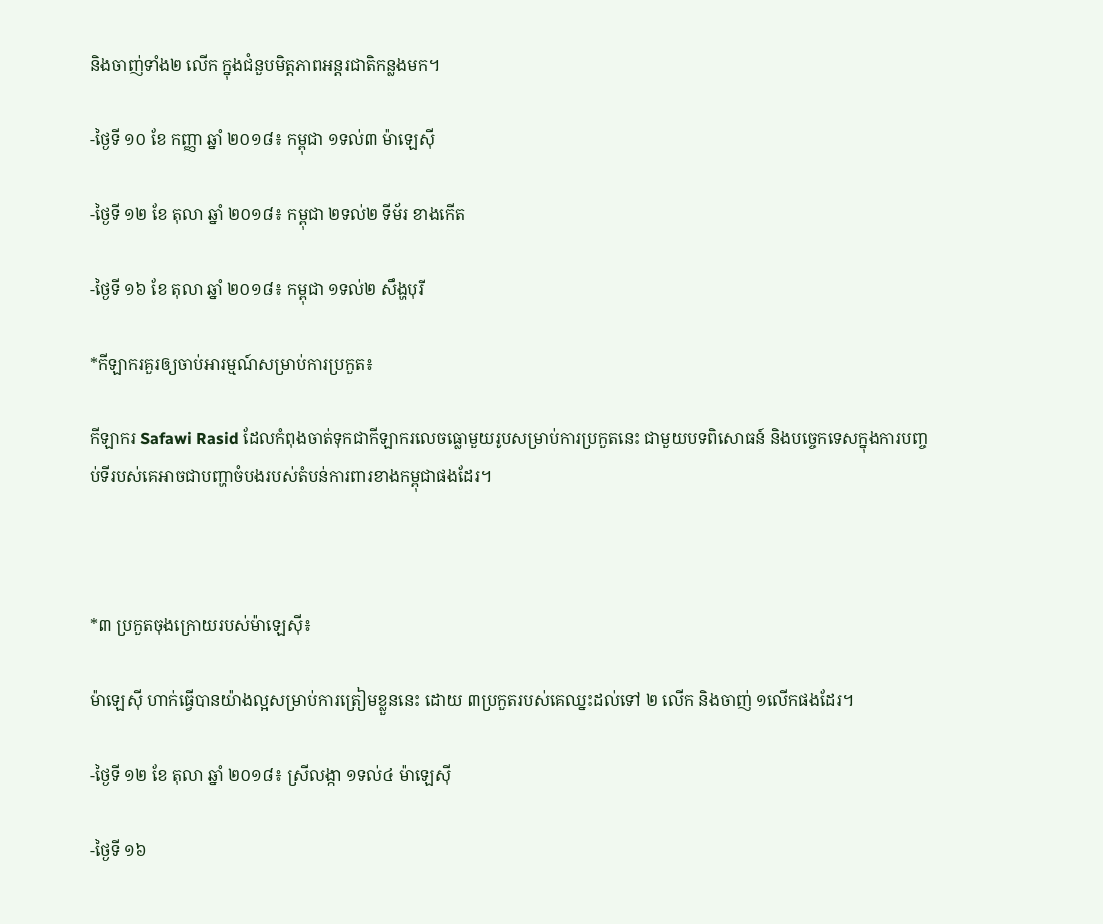និងចាញ់ទាំង២ លើក ក្នុងជំនួបមិត្តភាពអន្តរជាតិកន្លងមក។

-ថ្ងៃទី ១០ ខែ កញ្ញា ឆ្នាំ ២០១៨៖ កម្ពុជា ១ទល់៣ ម៉ាឡេសុី

-ថ្ងៃទី ១២ ខែ តុលា ឆ្នាំ ២០១៨៖ កម្ពុជា ២ទល់២ ទីម័រ ខាងកើត

-ថ្ងៃទី ១៦ ខែ តុលា ឆ្នាំ ២០១៨៖ កម្ពុជា ១ទល់២ សឹង្ហបុរី

*កីឡាករគួរឲ្យចាប់អារម្មណ៍សម្រាប់ការប្រកួត៖

កីឡាករ Safawi Rasid ដែលកំពុងចាត់ទុកជាកីឡាករលេចធ្លោមួយរូបសម្រាប់ការប្រកួតនេះ ជាមួយបទពិសោធន៍ និងបច្ចេកទេសក្នុងការបញ្ចប់ទីរបស់គេអាចជាបញ្ហាចំបងរបស់តំបន់ការពារខាងកម្ពុជាផងដែរ។



*៣ ប្រកួតចុងក្រោយរបស់ម៉ាឡេសុី៖

ម៉ាឡេសុី ហាក់ធ្វើបានយ៉ាងល្អសម្រាប់ការត្រៀមខ្លួននេះ ដោយ ៣ប្រកួតរបស់គេឈ្នះដល់ទៅ ២ លើក និងចាញ់ ១លើកផងដែរ។

-ថ្ងៃទី ១២ ខែ តុលា ឆ្នាំ ២០១៨៖ ស្រីលង្កា ១ទល់៤ ម៉ាឡេសុី

-ថ្ងៃទី ១៦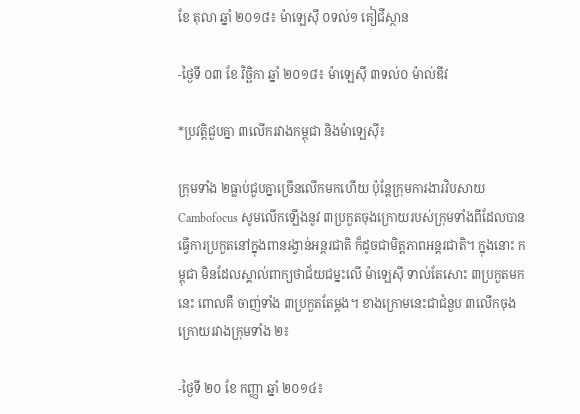ខែ តុលា ឆ្នាំ ២០១៨៖ ម៉ាឡេសុី ០ទល់១ គៀជីស្ថាន

-ថ្ងៃទី ០៣ ខែ វិច្ឆិកា ឆ្នាំ ២០១៨៖ ម៉ាឡេសុី ៣ទល់០ ម៉ាល់ឌីវ

*ប្រវត្តិជួបគ្នា ៣លើករវាងកម្ពុជា និងម៉ាឡេសុី៖

ក្រុមទាំង ២ធ្លាប់ជួបគ្នាច្រើនលើកមកហើយ ប៉ុន្ដែក្រុមការងារវិបសាយ Cambofocus សូមលើកឡើងនូវ ៣ប្រកួតចុងក្រោយរបស់ក្រុមទាំងពីដែលបានធ្វើការប្រកួតនៅក្នុងពានរង្វាន់អន្តរជាតិ ក៏ដូចជាមិត្តភាពអន្តរជាតិ។ ក្នុងនោះ កម្ពុជា មិនដែលស្គាល់ពាក្យថាជ័យជម្នះលើ ម៉ាឡេសុី ទាល់តែសោះ ៣ប្រកួតមកនេះ ពោលគឺ ចាញ់ទាំង ៣ប្រកួតតែម្ដង។ ខាងក្រោមនេះជាជំនួប ៣លើកចុងក្រោយរវាងក្រុមទាំង ២៖

-ថ្ងៃទី ២០ ខែ កញ្ញា ឆ្នាំ ២០១៤៖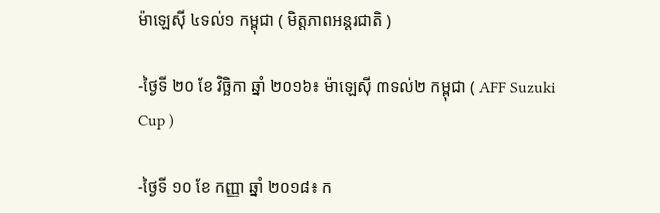ម៉ាឡេសុី ៤ទល់១ កម្ពុជា ( មិត្តភាពអន្តរជាតិ )

-ថ្ងៃទី ២០ ខែ វិច្ឆិកា ឆ្នាំ ២០១៦៖ ម៉ាឡេសុី ៣ទល់២ កម្ពុជា ( AFF Suzuki Cup )

-ថ្ងៃទី ១០ ខែ កញ្ញា ឆ្នាំ ២០១៨៖ ក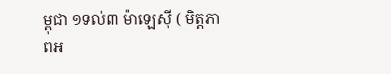ម្ពុជា ១ទល់៣ ម៉ាឡេសុី ( មិត្តភាពអ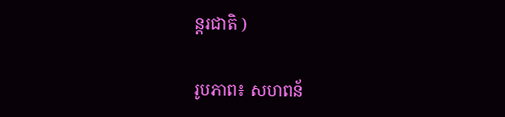ន្តរជាតិ )

រូបភាព៖ សហពន័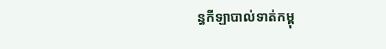ន្ធកីឡាបាល់ទាត់កម្ពុ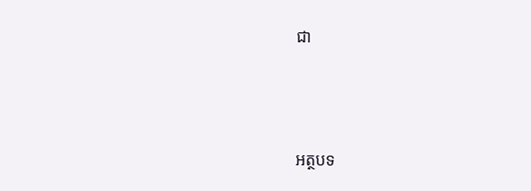ជា



អត្ថបទ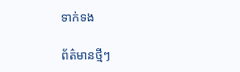ទាក់ទង

ព័ត៌មានថ្មីៗ